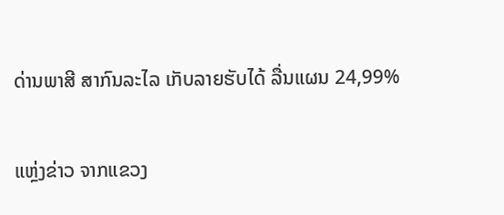ດ່ານພາສີ ສາກົນລະໄລ ເກັບລາຍຮັບໄດ້ ລື່ນແຜນ 24,99%

ແຫຼ່ງຂ່າວ ຈາກແຂວງ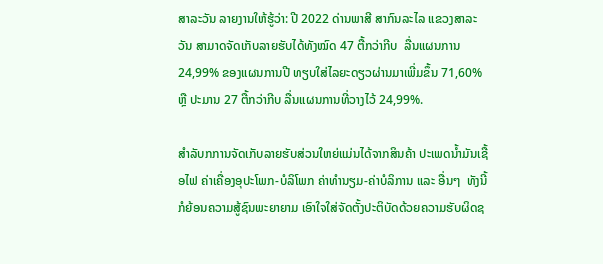ສາລະວັນ ລາຍງານໃຫ້ຮູ້ວ່າ: ປີ 2022 ດ່ານພາສີ ສາກົນລະໄລ ແຂວງສາລະວັນ ສາມາດຈັດເກັບລາຍຮັບໄດ້ທັງໝົດ 47 ຕື້ກວ່າກີບ  ລື່ນແຜນການ 24,99% ຂອງແຜນການປີ ທຽບໃສ່ໄລຍະດຽວຜ່ານມາເພີ່ມຂຶ້ນ 71,60% ຫຼື ປະມານ 27 ຕື້ກວ່າກີບ ລື່ນແຜນການທີ່ວາງໄວ້ 24,99%.

ສຳລັບກການຈັດເກັບລາຍຮັບສ່ວນໃຫຍ່ແມ່ນໄດ້ຈາກສິນຄ້າ ປະເພດນໍ້າມັນເຊື້ອໄຟ ຄ່າເຄື່ອງອຸປະໂພກ-ບໍລິໂພກ ຄ່າທຳນຽມ-ຄ່າບໍລິການ ແລະ ອື່ນໆ  ທັງນີ້ກໍຍ້ອນຄວາມສູ້ຊົນພະຍາຍາມ ເອົາໃຈໃສ່ຈັດຕັ້ງປະຕິບັດດ້ວຍຄວາມຮັບຜິດຊ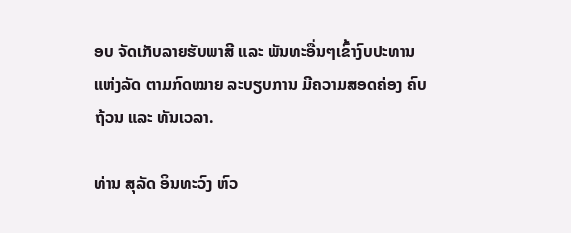ອບ ຈັດເກັບລາຍຮັບພາສີ ແລະ ພັນທະອື່ນໆເຂົ້າງົບປະທານແຫ່ງລັດ ຕາມກົດໝາຍ ລະບຽບການ ມີຄວາມສອດຄ່ອງ ຄົບຖ້ວນ ແລະ ທັນເວລາ.

ທ່ານ ສຸລັດ ອິນທະວົງ ຫົວ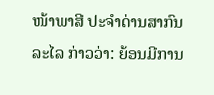ໜ້າພາສີ ປະຈຳດ່ານສາກົນລະໄລ ກ່າວວ່າ: ຍ້ອນມີການ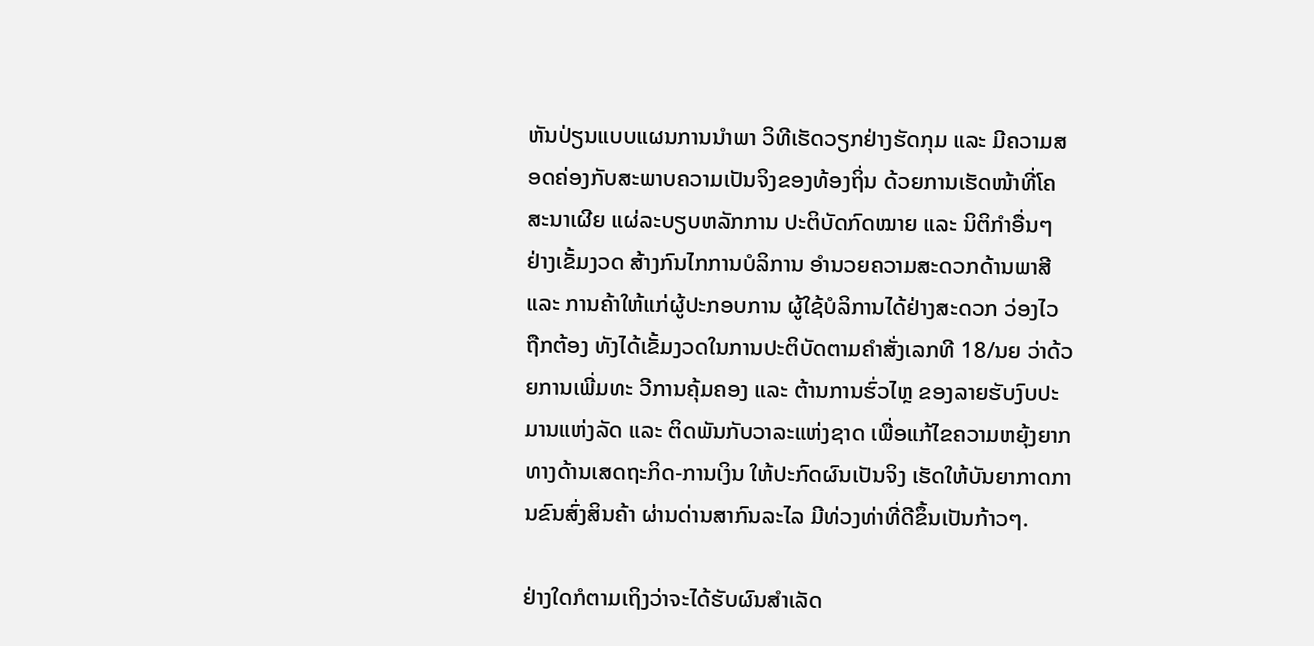ຫັນປ່ຽນແບບແຜນການນຳພາ ວິທີເຮັດວຽກຢ່າງຮັດກຸມ ແລະ ມີຄວາມສອດຄ່ອງກັບສະພາບຄວາມເປັນຈິງຂອງທ້ອງຖິ່ນ ດ້ວຍການເຮັດໜ້າທີ່ໂຄສະນາເຜີຍ ແຜ່ລະບຽບຫລັກການ ປະຕິບັດກົດໝາຍ ແລະ ນິຕິກໍາອື່ນໆ ຢ່າງເຂັ້ມງວດ ສ້າງກົນໄກການບໍລິການ ອຳນວຍຄວາມສະດວກດ້ານພາສີ ແລະ ການຄ້າໃຫ້ແກ່ຜູ້ປະກອບການ ຜູ້ໃຊ້ບໍລິການໄດ້ຢ່າງສະດວກ ວ່ອງໄວ ຖືກຕ້ອງ ທັງໄດ້ເຂັ້ມງວດໃນການປະຕິບັດຕາມຄຳສັ່ງເລກທີ 18/ນຍ ວ່າດ້ວຍການເພີ່ມທະ ວີການຄຸ້ມຄອງ ແລະ ຕ້ານການຮົ່ວໄຫຼ ຂອງລາຍຮັບງົບປະມານແຫ່ງລັດ ແລະ ຕິດພັນກັບວາລະແຫ່ງຊາດ ເພື່ອແກ້ໄຂຄວາມຫຍຸ້ງຍາກທາງດ້ານເສດຖະກິດ-ການເງິນ ໃຫ້ປະກົດຜົນເປັນຈິງ ເຮັດໃຫ້ບັນຍາກາດການຂົນສົ່ງສິນຄ້າ ຜ່ານດ່ານສາກົນລະໄລ ມີທ່ວງທ່າທີ່ດີຂຶ້ນເປັນກ້າວໆ.

ຢ່າງໃດກໍຕາມເຖິງວ່າຈະໄດ້ຮັບຜົນສຳເລັດ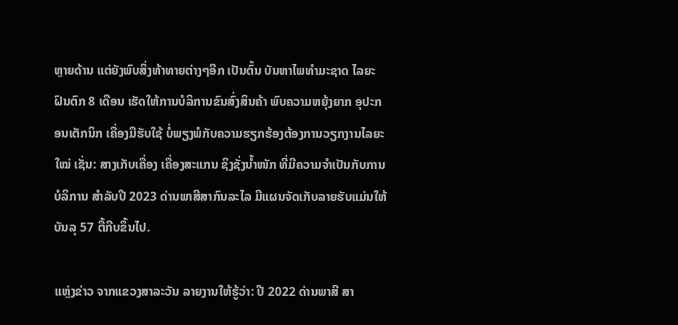ຫຼາຍດ້ານ ແຕ່ຍັງພົບສິ່ງທ້າທາຍຕ່າງໆອີກ ເປັນຕົ້ນ ບັນຫາໄພທຳມະຊາດ ໄລຍະຝົນຕົກ 8 ເດືອນ ເຮັດໃຫ້ການບໍລິການຂົນສົ່ງສິນຄ້າ ພົບຄວາມຫຍຸ້ງຍາກ ອຸປະກອນເຕັກນິກ ເຄື່ອງມືຮັບໃຊ້ ບໍ່ພຽງພໍກັບຄວາມຮຽກຮ້ອງຕ້ອງການວຽກງານໄລຍະໃໝ່ ເຊັ່ນ: ສາງເກັບເຄື່ອງ ເຄື່ອງສະແກນ ຊິງຊັ່ງນ້ຳໜັກ ທີ່ມີຄວາມຈຳເປັນກັບການບໍລິການ ສຳລັບປີ 2023 ດ່ານພາສີສາກົນລະໄລ ມີແຜນຈັດເກັບລາຍຮັບແມ່ນໃຫ້ບັນລຸ 57 ຕື້ກີບຂຶ້ນໄປ.

ແຫຼ່ງຂ່າວ ຈາກແຂວງສາລະວັນ ລາຍງານໃຫ້ຮູ້ວ່າ: ປີ 2022 ດ່ານພາສີ ສາ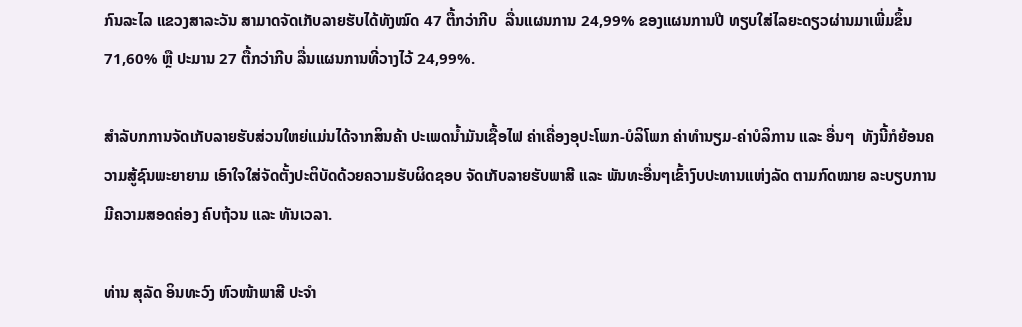ກົນລະໄລ ແຂວງສາລະວັນ ສາມາດຈັດເກັບລາຍຮັບໄດ້ທັງໝົດ 47 ຕື້ກວ່າກີບ  ລື່ນແຜນການ 24,99% ຂອງແຜນການປີ ທຽບໃສ່ໄລຍະດຽວຜ່ານມາເພີ່ມຂຶ້ນ 71,60% ຫຼື ປະມານ 27 ຕື້ກວ່າກີບ ລື່ນແຜນການທີ່ວາງໄວ້ 24,99%.

ສຳລັບກການຈັດເກັບລາຍຮັບສ່ວນໃຫຍ່ແມ່ນໄດ້ຈາກສິນຄ້າ ປະເພດນໍ້າມັນເຊື້ອໄຟ ຄ່າເຄື່ອງອຸປະໂພກ-ບໍລິໂພກ ຄ່າທຳນຽມ-ຄ່າບໍລິການ ແລະ ອື່ນໆ  ທັງນີ້ກໍຍ້ອນຄວາມສູ້ຊົນພະຍາຍາມ ເອົາໃຈໃສ່ຈັດຕັ້ງປະຕິບັດດ້ວຍຄວາມຮັບຜິດຊອບ ຈັດເກັບລາຍຮັບພາສີ ແລະ ພັນທະອື່ນໆເຂົ້າງົບປະທານແຫ່ງລັດ ຕາມກົດໝາຍ ລະບຽບການ ມີຄວາມສອດຄ່ອງ ຄົບຖ້ວນ ແລະ ທັນເວລາ.

ທ່ານ ສຸລັດ ອິນທະວົງ ຫົວໜ້າພາສີ ປະຈຳ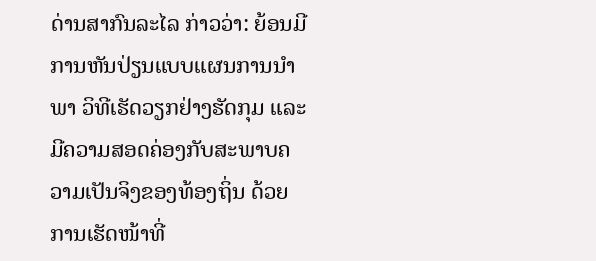ດ່ານສາກົນລະໄລ ກ່າວວ່າ: ຍ້ອນມີການຫັນປ່ຽນແບບແຜນການນຳພາ ວິທີເຮັດວຽກຢ່າງຮັດກຸມ ແລະ ມີຄວາມສອດຄ່ອງກັບສະພາບຄວາມເປັນຈິງຂອງທ້ອງຖິ່ນ ດ້ວຍການເຮັດໜ້າທີ່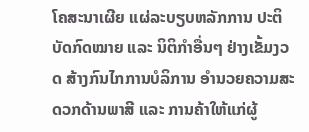ໂຄສະນາເຜີຍ ແຜ່ລະບຽບຫລັກການ ປະຕິບັດກົດໝາຍ ແລະ ນິຕິກໍາອື່ນໆ ຢ່າງເຂັ້ມງວດ ສ້າງກົນໄກການບໍລິການ ອຳນວຍຄວາມສະດວກດ້ານພາສີ ແລະ ການຄ້າໃຫ້ແກ່ຜູ້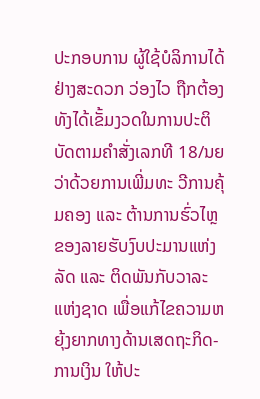ປະກອບການ ຜູ້ໃຊ້ບໍລິການໄດ້ຢ່າງສະດວກ ວ່ອງໄວ ຖືກຕ້ອງ ທັງໄດ້ເຂັ້ມງວດໃນການປະຕິບັດຕາມຄຳສັ່ງເລກທີ 18/ນຍ ວ່າດ້ວຍການເພີ່ມທະ ວີການຄຸ້ມຄອງ ແລະ ຕ້ານການຮົ່ວໄຫຼ ຂອງລາຍຮັບງົບປະມານແຫ່ງລັດ ແລະ ຕິດພັນກັບວາລະແຫ່ງຊາດ ເພື່ອແກ້ໄຂຄວາມຫຍຸ້ງຍາກທາງດ້ານເສດຖະກິດ-ການເງິນ ໃຫ້ປະ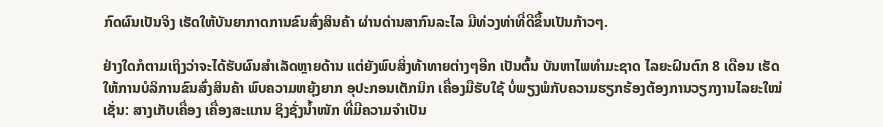ກົດຜົນເປັນຈິງ ເຮັດໃຫ້ບັນຍາກາດການຂົນສົ່ງສິນຄ້າ ຜ່ານດ່ານສາກົນລະໄລ ມີທ່ວງທ່າທີ່ດີຂຶ້ນເປັນກ້າວໆ.

ຢ່າງໃດກໍຕາມເຖິງວ່າຈະໄດ້ຮັບຜົນສຳເລັດຫຼາຍດ້ານ ແຕ່ຍັງພົບສິ່ງທ້າທາຍຕ່າງໆອີກ ເປັນຕົ້ນ ບັນຫາໄພທຳມະຊາດ ໄລຍະຝົນຕົກ 8 ເດືອນ ເຮັດໃຫ້ການບໍລິການຂົນສົ່ງສິນຄ້າ ພົບຄວາມຫຍຸ້ງຍາກ ອຸປະກອນເຕັກນິກ ເຄື່ອງມືຮັບໃຊ້ ບໍ່ພຽງພໍກັບຄວາມຮຽກຮ້ອງຕ້ອງການວຽກງານໄລຍະໃໝ່ ເຊັ່ນ: ສາງເກັບເຄື່ອງ ເຄື່ອງສະແກນ ຊິງຊັ່ງນ້ຳໜັກ ທີ່ມີຄວາມຈຳເປັນ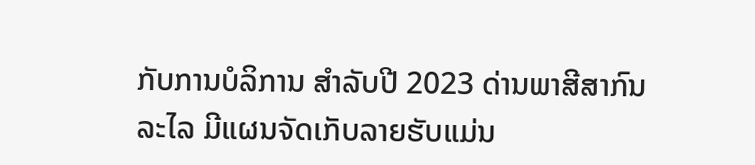ກັບການບໍລິການ ສຳລັບປີ 2023 ດ່ານພາສີສາກົນລະໄລ ມີແຜນຈັດເກັບລາຍຮັບແມ່ນ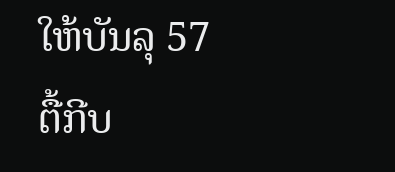ໃຫ້ບັນລຸ 57 ຕື້ກີບ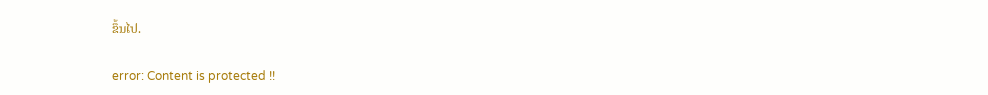ຂຶ້ນໄປ.

error: Content is protected !!